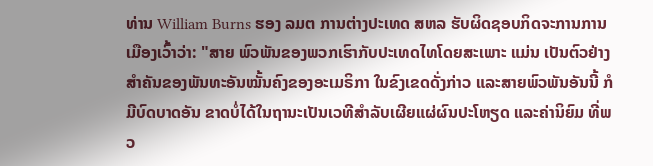ທ່ານ William Burns ຮອງ ລມຕ ການຕ່າງປະເທດ ສຫລ ຮັບຜິດຊອບກິດຈະການການເມືອງເວົ້າວ່າ: "ສາຍ ພົວພັນຂອງພວກເຮົາກັບປະເທດໄທໂດຍສະເພາະ ແມ່ນ ເປັນຕົວຢ່າງສຳຄັນຂອງພັນທະອັນໝັ້ນຄົງຂອງອະເມຣິກາ ໃນຂົງເຂດດັ່ງກ່າວ ແລະສາຍພົວພັນອັນນີ້ ກໍມີບົດບາດອັນ ຂາດບໍ່ໄດ້ໃນຖານະເປັນເວທີສຳລັບເຜີຍແຜ່ຜົນປະໂຫຽດ ແລະຄ່ານິຍົມ ທີ່ພວ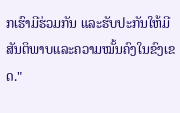ກເຮົາມີຮ່ວມກັນ ແລະຮັບປະກັນໃຫ້ມີສັນຕິພາບແລະຄວາມໝັ້ນຄົງໃນຂົງເຂດ."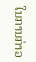ໃນການກ່າວ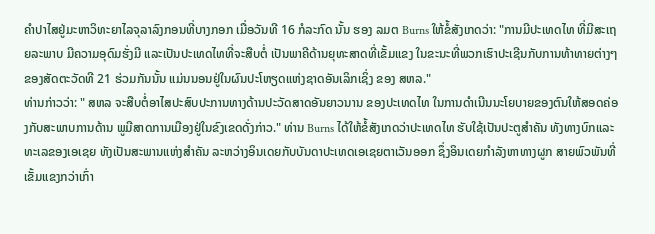ຄຳປາໄສຢູ່ມະຫາວິທະຍາໄລຈຸລາລົງກອນທີ່ບາງກອກ ເມື່ອວັນທີ 16 ກໍລະກົດ ນັ້ນ ຮອງ ລມຕ Burns ໃຫ້ຂໍ້ສັງເກດວ່າ: "ການມີປະເທດໄທ ທີ່ມີສະເຖຍລະພາບ ມີຄວາມອຸດົມຮັ່ງມີ ແລະເປັນປະເທດໄທທີ່ຈະສືບຕໍ່ ເປັນພາຄີດ້ານຍຸທະສາດທີ່ເຂັ້ມແຂງ ໃນຂະນະທີ່ພວກເຮົາປະເຊີນກັບການທ້າທາຍຕ່າງໆ ຂອງສັດຕະວັດທີ 21 ຮ່ວມກັນນັ້ນ ແມ່ນນອນຢູ່ໃນຜົນປະໂຫຽດແຫ່ງຊາດອັນເລິກເຊິ່ງ ຂອງ ສຫລ."
ທ່ານກ່າວວ່າ: " ສຫລ ຈະສືບຕໍ່ອາໄສປະສົບປະການທາງດ້ານປະວັດສາດອັນຍາວນານ ຂອງປະເທດໄທ ໃນການດໍາເນີນນະໂຍບາຍຂອງຕົນໃຫ້ສອດຄ່ອງກັບສະພາບການດ້ານ ພູມີສາດການເມືອງຢູ່ໃນຂົງເຂດດັ່ງກ່າວ." ທ່ານ Burns ໄດ້ໃຫ້ຂໍ້ສັງເກດວ່າປະເທດໄທ ຮັບໃຊ້ເປັນປະຕູສຳຄັນ ທັງທາງບົກແລະທະເລຂອງເອເຊຍ ທັງເປັນສະພານແຫ່ງສຳຄັນ ລະຫວ່າງອິນເດຍກັບບັນດາປະເທດເອເຊຍຕາເວັນອອກ ຊຶ່ງອິນເດຍກຳລັງຫາທາງຜູກ ສາຍພົວພັນທີ່ເຂັ້ມແຂງກວ່າເກົ່າ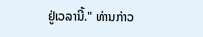ຢູ່ເວລານີ້." ທ່ານກ່າວ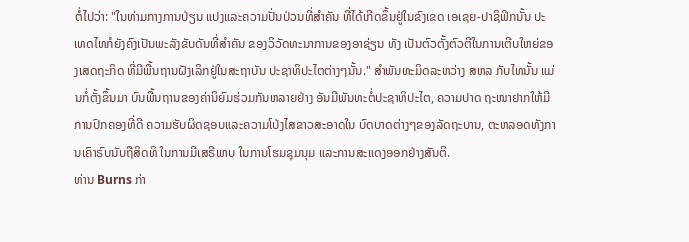ຕໍ່ໄປວ່າ: "ໃນທ່າມກາງການປ່ຽນ ແປງແລະຄວາມປັ່ນປ່ວນທີ່ສຳຄັນ ທີ່ໄດ້ເກີດຂຶ້ນຢູ່ໃນຂົງເຂດ ເອເຊຍ-ປາຊິຟິກນັ້ນ ປະເທດໄທກໍຍັງຄົງເປັນພະລັງຂັບດັນທີ່ສຳຄັນ ຂອງວິວັດທະນາການຂອງອາຊ່ຽນ ທັງ ເປັນຕົວຕັ້ງຕົວຕີໃນການເຕີບໃຫຍ່ຂອງເສດຖະກິດ ທີ່ມີພື້ນຖານຝັງເລິກຢູ່ໃນສະຖາບັນ ປະຊາທິປະໄຕຕ່າງໆນັ້ນ." ສໍາພັນທະມິດລະຫວ່າງ ສຫລ ກັບໄທນັ້ນ ແມ່ນກໍ່ຕັ້ງຂຶ້ນມາ ບົນພື້ນຖານຂອງຄ່ານິຍົມຮ່ວມກັນຫລາຍຢ່າງ ອັນມີພັນທະຕໍ່ປະຊາທິປະໄຕ, ຄວາມປາດ ຖະໜາຢາກໃຫ້ມີການປົກຄອງທີ່ດີ ຄວາມຮັບຜິດຊອບແລະຄວາມໂປ່ງໄສຂາວສະອາດໃນ ບົດບາດຕ່າງໆຂອງລັດຖະບານ, ຕະຫລອດທັງການເຄົາຣົບນັບຖືສິດທິ ໃນການມີເສຣີພາບ ໃນການໂຮມຊຸມນຸມ ແລະການສະແດງອອກຢ່າງສັນຕິ.
ທ່ານ Burns ກ່າ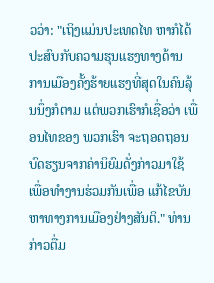ວວ່າ: "ເຖິງແມ່ນປະເທດໄທ ຫາກໍໄດ້ປະສົບກັບຄວາມຮຸນແຮງທາງດ້ານ ການເມືອງຄັ້ງຮ້າຍແຮງທີ່ສຸດໃນຄົນລຸ້ນນຶ່ງກໍຕາມ ແຕ່ພວກເຮົາກໍເຊື່ອວ່າ ເພື່ອນໄທຂອງ ພວກເຮົາ ຈະຖອດຖອນບົດຮຽນຈາກຄ່ານິຍົມດັ່ງກ່າວມາໃຊ້ ເພື່ອທໍາງານຮ່ວມກັນເພື່ອ ແກ້ໄຂບັນຫາທາງການເມືອງຢ່າງສັນຕິ." ທ່ານກ່າວຕື່ມ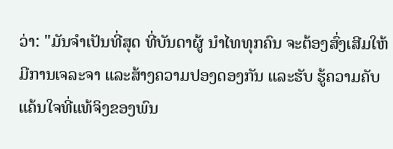ວ່າ: "ມັນຈຳເປັນທີ່ສຸດ ທີ່ບັນດາຜູ້ ນຳໄທທຸກຄົນ ຈະຕ້ອງສົ່ງເສີມໃຫ້ມີການເຈລະຈາ ແລະສ້າງຄວາມປອງດອງກັນ ແລະຮັບ ຮູ້ຄວາມຄັບແຄ້ນໃຈທີ່ແທ້ຈິງຂອງພົນ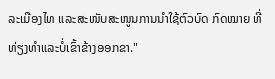ລະເມືອງໄທ ແລະສະໜັບສະໜູນການນໍາໃຊ້ຕົວບົດ ກົດໝາຍ ທີ່ທ່ຽງທຳແລະບໍ່ເຂົ້າຂ້າງອອກຂາ."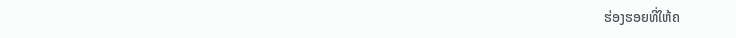ຮ່ອງຮອຍທີ່ໃຫ້ຄ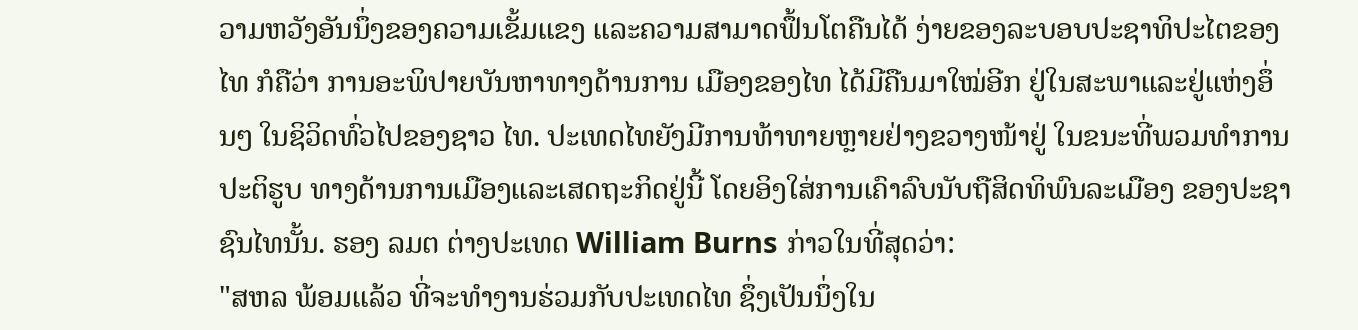ວາມຫວັງອັນນຶ່ງຂອງຄວາມເຂັ້ມແຂງ ແລະຄວາມສາມາດຟຶ້ນໂຕຄືນໄດ້ ງ່າຍຂອງລະບອບປະຊາທິປະໄຕຂອງໄທ ກໍຄືວ່າ ການອະພິປາຍບັນຫາທາງດ້ານການ ເມືອງຂອງໄທ ໄດ້ມີຄືນມາໃໝ່ອີກ ຢູ່ໃນສະພາແລະຢູ່ແຫ່ງອຶ່ນໆ ໃນຊິວິດທົ່ວໄປຂອງຊາວ ໄທ. ປະເທດໄທຍັງມີການທ້າທາຍຫຼາຍຢ່າງຂວາງໜ້າຢູ່ ໃນຂນະທີ່ພວມທໍາການປະຕິຮູບ ທາງດ້ານການເມືອງແລະເສດຖະກິດຢູ່ນີ້ ໂດຍອິງໃສ່ການເຄົາລົບນັບຖືສິດທິພົນລະເມືອງ ຂອງປະຊາຊົນໄທນັ້ນ. ຮອງ ລມຕ ຕ່າງປະເທດ William Burns ກ່າວໃນທີ່ສຸດວ່າ:
"ສຫລ ພ້ອມແລ້ວ ທີ່ຈະທໍາງານຮ່ວມກັບປະເທດໄທ ຊຶ່ງເປັນນຶ່ງໃນ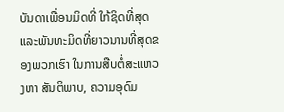ບັນດາເພື່ອນມິດທີ່ ໃກ້ຊິດທີ່ສຸດ ແລະພັນທະມິດທີ່ຍາວນານທີ່ສຸດຂອງພວກເຮົາ ໃນການສືບຕໍ່ສະແຫວງຫາ ສັນຕິພາບ, ຄວາມອຸດົມ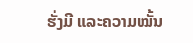ຮັ່ງມີ ແລະຄວາມໝັ້ນ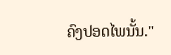ຄົງປອດໄພນັ້ນ."